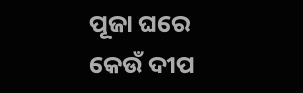ପୂଜା ଘରେ କେଉଁ ଦୀପ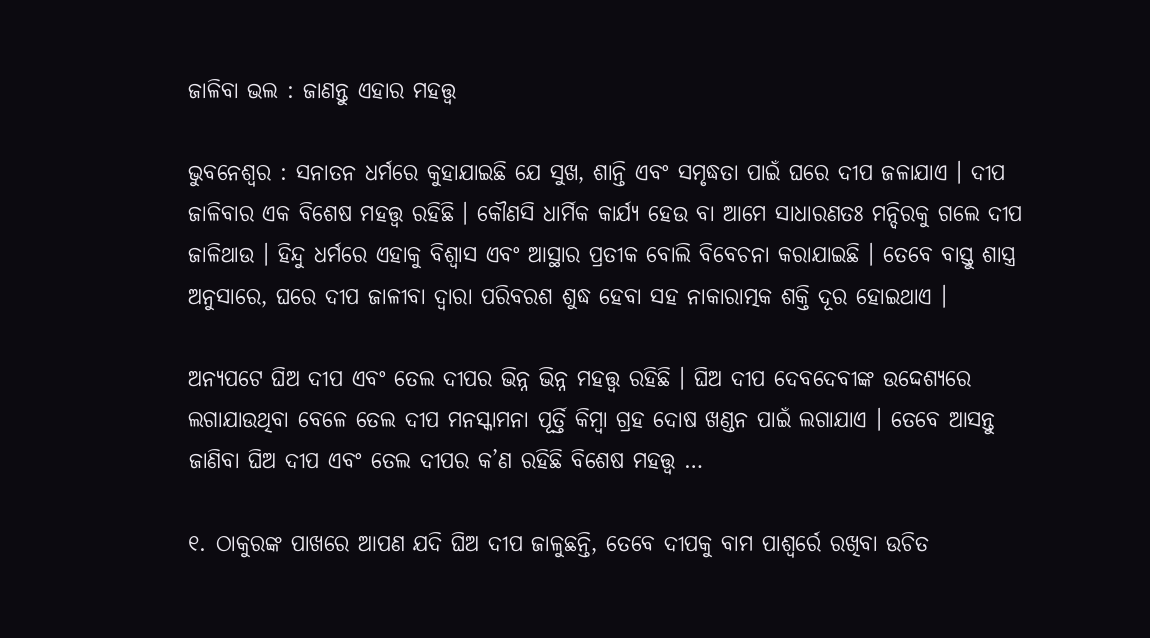ଜାଳିବା ଭଲ : ଜାଣନ୍ତୁ ଏହାର ମହତ୍ତ୍ୱ

ଭୁବନେଶ୍ୱର : ସନାତନ ଧର୍ମରେ କୁହାଯାଇଛି ଯେ ସୁଖ, ଶାନ୍ତି ଏବଂ ସମୃଦ୍ଧତା ପାଇଁ ଘରେ ଦୀପ ଜଳାଯାଏ । ଦୀପ ଜାଳିବାର ଏକ ବିଶେଷ ମହତ୍ତ୍ୱ ରହିଛି । କୌଣସି ଧାର୍ମିକ କାର୍ଯ୍ୟ ହେଉ ବା ଆମେ ସାଧାରଣତଃ ମନ୍ଦିରକୁ ଗଲେ ଦୀପ ଜାଳିଥାଉ । ହିନ୍ଦୁ ଧର୍ମରେ ଏହାକୁ ବିଶ୍ୱାସ ଏବଂ ଆସ୍ଥାର ପ୍ରତୀକ ବୋଲି ବିବେଚନା କରାଯାଇଛି । ତେବେ ବାସ୍ତୁ ଶାସ୍ତ୍ର ଅନୁସାରେ, ଘରେ ଦୀପ ଜାଳୀବା ଦ୍ୱାରା ପରିବରଶ ଶୁଦ୍ଧ ହେବା ସହ ନାକାରାତ୍ମକ ଶକ୍ତି ଦୂର ହୋଇଥାଏ ।

ଅନ୍ୟପଟେ ଘିଅ ଦୀପ ଏବଂ ତେଲ ଦୀପର ଭିନ୍ନ ଭିନ୍ନ ମହତ୍ତ୍ୱ ରହିଛି । ଘିଅ ଦୀପ ଦେବଦେବୀଙ୍କ ଉଦ୍ଦେଶ୍ୟରେ ଲଗାଯାଉଥିବା ବେଳେ ତେଲ ଦୀପ ମନସ୍କାମନା ପୂର୍ତ୍ତି କିମ୍ବା ଗ୍ରହ ଦୋଷ ଖଣ୍ଡନ ପାଇଁ ଲଗାଯାଏ । ତେବେ ଆସନ୍ତୁ ଜାଣିବା ଘିଅ ଦୀପ ଏବଂ ତେଲ ଦୀପର କ’ଣ ରହିଛି ବିଶେଷ ମହତ୍ତ୍ୱ …

୧. ଠାକୁରଙ୍କ ପାଖରେ ଆପଣ ଯଦି ଘିଅ ଦୀପ ଜାଳୁଛନ୍ତି, ତେବେ ଦୀପକୁ ବାମ ପାଶ୍ୱର୍ରେ ରଖିବା ଉଚିତ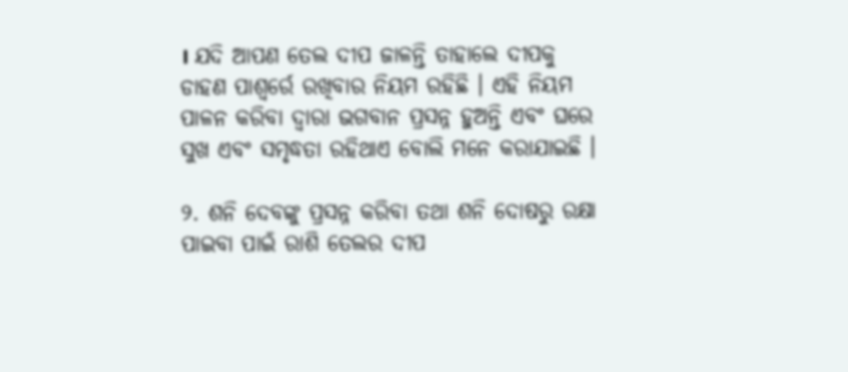। ଯଦି ଆପଣ ତେଲ ଦୀପ ଜାଳନ୍ତି ତାହାଲେ ଦୀପକୁ ଡାହଣ ପାଶ୍ୱର୍ରେ ରଖିବାର ନିୟମ ରହିଛି । ଏହି ନିୟମ ପାଳନ କରିବା ଦ୍ୱାରା ଭଗବାନ ପ୍ରସନ୍ନ ହୁଅନ୍ତି ଏବଂ ଘରେ ସୁଖ ଏବଂ ସମୃଦ୍ଧତା ରହିଥାଏ ବୋଲି ମନେ କରାଯାଇଛି ।

୨. ଶନି ଦେବଙ୍କୁ ପ୍ରସନ୍ନ କରିବା ତଥା ଶନି ଦୋଷରୁ ରକ୍ଷା ପାଇବା ପାଇଁ ରାଶି ତେଲର ଦୀପ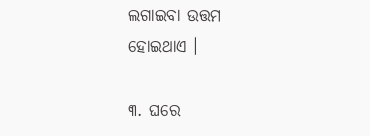ଲଗାଇବା ଉତ୍ତମ ହୋଇଥାଏ ।

୩. ଘରେ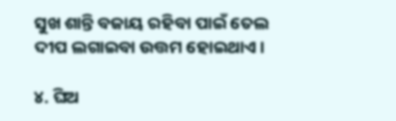ସୁଖ ଶାନ୍ତି ବଜାୟ ରହିବା ପାଇଁ ତେଲ ଦୀପ ଲଗାଇବା ଉତ୍ତମ ହୋଇଥାଏ ।

୪. ଘିଅ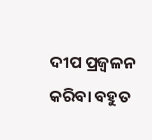ଦୀପ ପ୍ରଜ୍ୱଳନ କରିବା ବହୁତ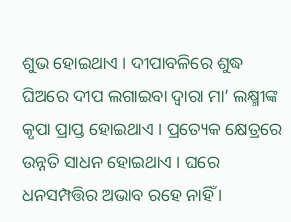ଶୁଭ ହୋଇଥାଏ । ଦୀପାବଳିରେ ଶୁଦ୍ଧ ଘିଅରେ ଦୀପ ଲଗାଇବା ଦ୍ୱାରା ମା’ ଲକ୍ଷ୍ମୀଙ୍କ କୃପା ପ୍ରାପ୍ତ ହୋଇଥାଏ । ପ୍ରତ୍ୟେକ କ୍ଷେତ୍ରରେ ଉନ୍ନତି ସାଧନ ହୋଇଥାଏ । ଘରେ ଧନସମ୍ପତ୍ତିର ଅଭାବ ରହେ ନାହିଁ ।